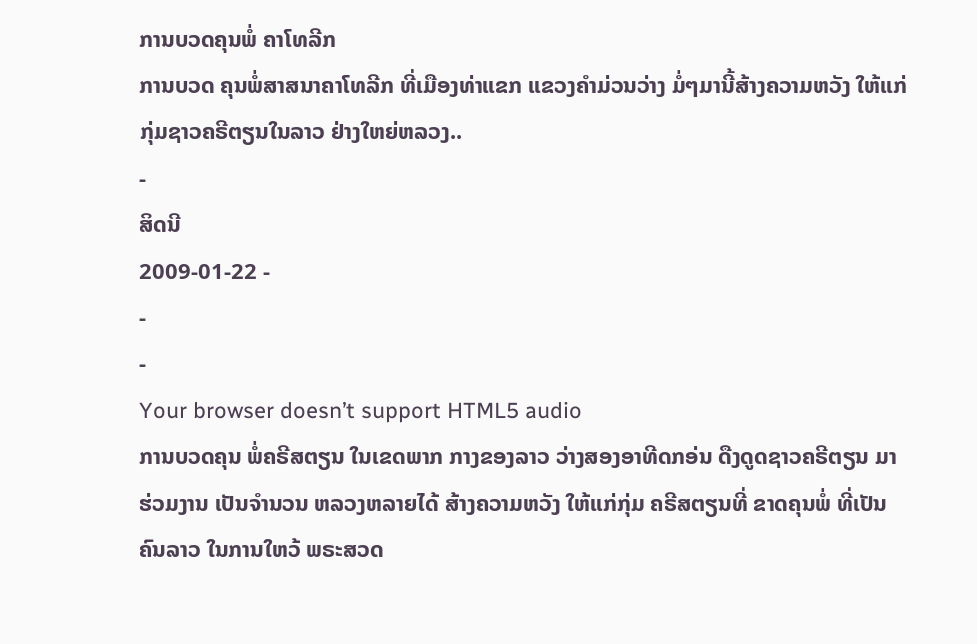ການບວດຄຸນພໍ່ ຄາໂທລີກ
ການບວດ ຄຸນພໍ່ສາສນາຄາໂທລີກ ທີ່ເມືອງທ່າແຂກ ແຂວງຄຳມ່ວນວ່າງ ມໍ່ໆມານີ້ສ້າງຄວາມຫວັງ ໃຫ້ແກ່ກຸ່ມຊາວຄຣີຕຽນໃນລາວ ຢ່າງໃຫຍ່ຫລວງ..
-
ສິດນີ
2009-01-22 -
-
-
Your browser doesn’t support HTML5 audio
ການບວດຄຸນ ພໍ່ຄຣີສຕຽນ ໃນເຂດພາກ ກາງຂອງລາວ ວ່າງສອງອາທີດກອ່ນ ດືງດູດຊາວຄຣີຕຽນ ມາຮ່ວມງານ ເປັນຈຳນວນ ຫລວງຫລາຍໄດ້ ສ້າງຄວາມຫວັງ ໃຫ້ແກ່ກຸ່ມ ຄຣີສຕຽນທີ່ ຂາດຄຸນພໍ່ ທີ່ເປັນຄົນລາວ ໃນການໃຫວ້ ພຣະສວດ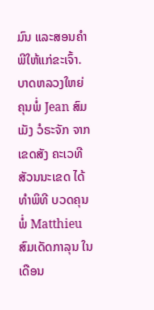ມົນ ແລະສອນຄຳ ພີໃຫ້ແກ່ຂະເຈົ້າ. ບາດຫລວງໃຫຍ່ ຄຸນພໍ່ Jean ສົມເມັງ ວໍຣະຈັກ ຈາກເຂດສັງ ຄະເວທີ ສັວນນະເຂດ ໄດ້ທຳພິທີ ບວດຄຸນພໍ່ Matthieu ສົມເດັດກາລຸນ ໃນເດືອນ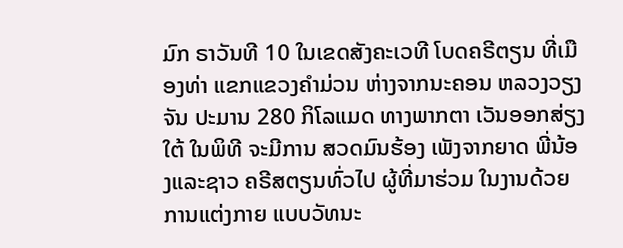ມົກ ຣາວັນທີ 10 ໃນເຂດສັງຄະເວທີ ໂບດຄຣີຕຽນ ທີ່ເມືອງທ່າ ແຂກແຂວງຄຳມ່ວນ ຫ່າງຈາກນະຄອນ ຫລວງວຽງຈັນ ປະມານ 280 ກິໂລແມດ ທາງພາກຕາ ເວັນອອກສ່ຽງໃຕ້ ໃນພິທີ ຈະມີການ ສວດມົນຮ້ອງ ເພັງຈາກຍາດ ພີ່ນ້ອງແລະຊາວ ຄຣີສຕຽນທົ່ວໄປ ຜູ້ທີ່ມາຮ່ວມ ໃນງານດ້ວຍ ການແຕ່ງກາຍ ແບບວັທນະ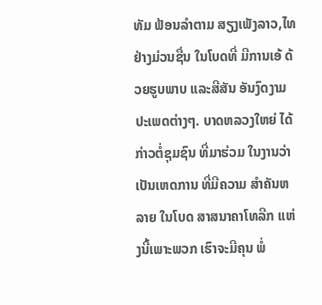ທັມ ຟ້ອນລຳຕາມ ສຽງເພັງລາວ,ໄທຢ່າງມ່ວນຊື່ນ ໃນໂບດທີ່ ມີການເອ້ ດ້ວຍຮູບພາບ ແລະສີສັນ ອັນງົດງາມ ປະເພດຕ່າງໆ. ບາດຫລວງໃຫຍ່ ໄດ້ກ່າວຕໍ່ຊຸມຊົນ ທີ່ມາຮ່ວມ ໃນງານວ່າ ເປັນເຫດການ ທີ່ມີຄວາມ ສຳຄັນຫລາຍ ໃນໂບດ ສາສນາຄາໂທລີກ ແຫ່ງນີ້ເພາະພວກ ເຮົາຈະມີຄຸນ ພໍ່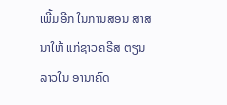ເພີ້ມອີກ ໃນການສອນ ສາສນາໃຫ້ ແກ່ຊາວຄຣີສ ຕຽນລາວໃນ ອານາຄົດ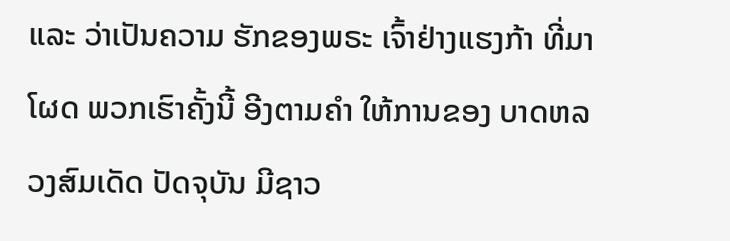ແລະ ວ່າເປັນຄວາມ ຮັກຂອງພຣະ ເຈົ້າຢ່າງແຮງກ້າ ທີ່ມາໂຜດ ພວກເຮົາຄັ້ງນີ້ ອີງຕາມຄຳ ໃຫ້ການຂອງ ບາດຫລວງສົມເດັດ ປັດຈຸບັນ ມີຊາວ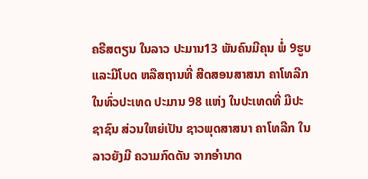ຄຣີສຕຽນ ໃນລາວ ປະມານ13 ພັນຄົນມີຄຸນ ພໍ່ 9ຮູບ ແລະມີໂບດ ຫລືສຖານທີ່ ສີດສອນສາສນາ ຄາໂທລີກ ໃນທົ່ວປະເທດ ປະມານ 98 ແຫ່ງ ໃນປະເທດທີ່ ມີປະຊາຊົນ ສ່ວນໃຫຍ່ເປັນ ຊາວພຸດສາສນາ ຄາໂທລີກ ໃນລາວຍັງມີ ຄວາມກົດດັນ ຈາກອຳນາດ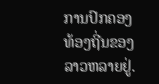ການປົກຄອງ ທ້ອງຖີ່ນຂອງ ລາວຫລາຍຢູ່.